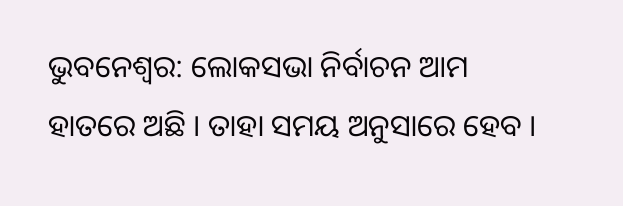ଭୁବନେଶ୍ବର: ଲୋକସଭା ନିର୍ବାଚନ ଆମ ହାତରେ ଅଛି । ତାହା ସମୟ ଅନୁସାରେ ହେବ ।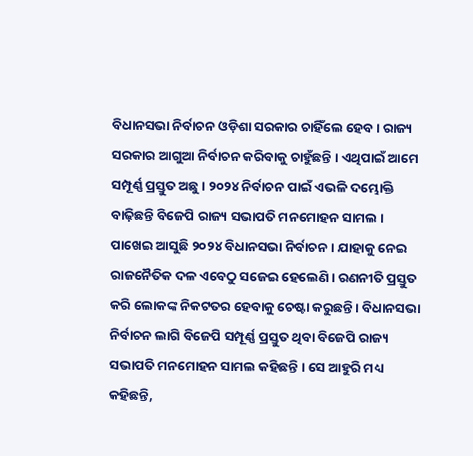ବିଧାନସଭା ନିର୍ବାଚନ ଓଡ଼ିଶା ସରକାର ଚାହିଁଲେ ହେବ । ରାଜ୍ୟ ସରକାର ଆଗୁଆ ନିର୍ବାଚନ କରିବାକୁ ଚାହୁଁଛନ୍ତି । ଏଥିପାଇଁ ଆମେ ସମ୍ପୂର୍ଣ୍ଣ ପ୍ରସ୍ତୁତ ଅଛୁ । ୨୦୨୪ ନିର୍ବାଚନ ପାଇଁ ଏଭଳି ଦମ୍ଭୋକ୍ତି ବାଢ଼ିଛନ୍ତି ବିଜେପି ରାଜ୍ୟ ସଭାପତି ମନମୋହନ ସାମଲ ।
ପାଖେଇ ଆସୁଛି ୨୦୨୪ ବିଧାନସଭା ନିର୍ବାଚନ । ଯାହାକୁ ନେଇ ରାଜନୈତିକ ଦଳ ଏବେଠୁ ସଜେଇ ହେଲେଣି । ରଣନୀତି ପ୍ରସ୍ତୁତ କରି ଲୋକଙ୍କ ନିକଟତର ହେବାକୁ ଚେଷ୍ଟା କରୁଛନ୍ତି । ବିଧାନସଭା ନିର୍ବାଚନ ଲାଗି ବିଜେପି ସମ୍ପୂର୍ଣ୍ଣ ପ୍ରସ୍ତୁତ ଥିବା ବିଜେପି ରାଜ୍ୟ ସଭାପତି ମନମୋହନ ସାମଲ କହିଛନ୍ତି । ସେ ଆହୁରି ମଧ୍ୟ କହିଛନ୍ତି,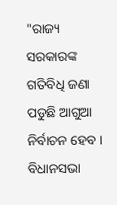"ରାଜ୍ୟ ସରକାରଙ୍କ ଗତିବିଧି ଜଣା ପଡୁଛି ଆଗୁଆ ନିର୍ବାଚନ ହେବ । ବିଧାନସଭା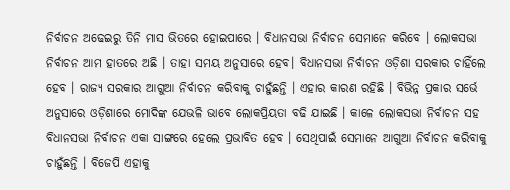ନିର୍ବାଚନ ଅଢେଇରୁ ତିନି ମାସ ଭିତରେ ହୋଇପାରେ । ବିଧାନସଭା ନିର୍ବାଚନ ସେମାନେ କରିବେ । ଲୋକସଭା ନିର୍ବାଚନ ଆମ ହାତରେ ଅଛି । ତାହା ସମୟ ଅନୁସାରେ ହେବ। ବିଧାନସଭା ନିର୍ବାଚନ ଓଡ଼ିଶା ସରକାର ଚାହିଁଲେ ହେବ । ରାଜ୍ୟ ସରକାର ଆଗୁଆ ନିର୍ବାଚନ କରିବାକୁ ଚାହୁଁଛନ୍ତି । ଏହାର କାରଣ ରହିଛି । ବିଭିନ୍ନ ପ୍ରକାର ସର୍ଭେ ଅନୁସାରେ ଓଡ଼ିଶାରେ ମୋଦିଙ୍କ ଯେଭଳି ଭାବେ ଲୋକପ୍ରିୟତା ବଢି ଯାଇଛି । କାଳେ ଲୋକସଭା ନିର୍ବାଚନ ସହ ବିଧାନସଭା ନିର୍ବାଚନ ଏକା ସାଙ୍ଗରେ ହେଲେ ପ୍ରଭାବିତ ହେବ । ସେଥିପାଇଁ ସେମାନେ ଆଗୁଆ ନିର୍ବାଚନ କରିବାକୁ ଚାହୁଁଛନ୍ତି । ବିଜେପି ଏହାକୁ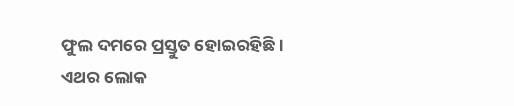ଫୁଲ ଦମରେ ପ୍ରସ୍ତୁତ ହୋଇରହିଛି । ଏଥର ଲୋକ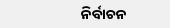ନିର୍ବାଚନ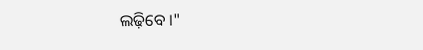ଲଢ଼ିବେ ।"